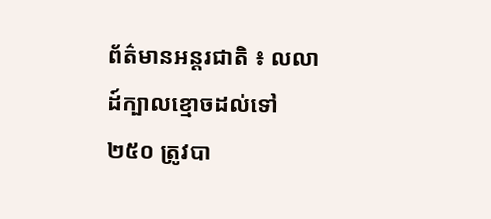ព័ត៌មានអន្តរជាតិ ៖ លលាដ៍ក្បាលខ្មោចដល់ទៅ ២៥០ ត្រូវបា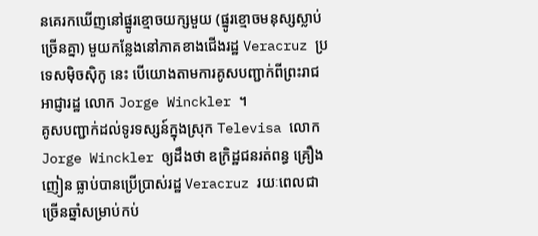នគេរកឃើញនៅផ្នូរខ្មោចយក្សមួយ (ផ្នូរខ្មោចមនុស្សស្លាប់ច្រើនគ្នា) មួយកន្លែងនៅភាគខាងជើងរដ្ឋ Veracruz ប្រទេសម៉ិចស៊ិកូ នេះ បើយោងតាមការគូសបញ្ជាក់ពីព្រះរាជអាជ្ញារដ្ឋ លោក Jorge Winckler ។
គូសបញ្ជាក់ដល់ទូរទស្សន៍ក្នុងស្រុក Televisa លោក Jorge Winckler ឲ្យដឹងថា ឧក្រិដ្ឋជនរត់ពន្ធ គ្រឿងញៀន ធ្លាប់បានប្រើប្រាស់រដ្ឋ Veracruz រយៈពេលជាច្រើនឆ្នាំសម្រាប់កប់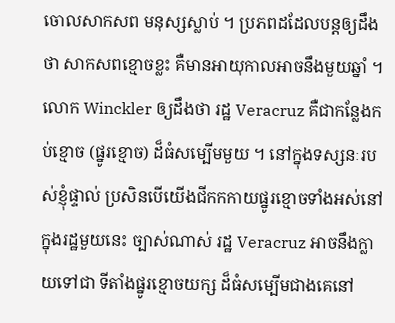ចោលសាកសព មនុស្សស្លាប់ ។ ប្រភពដដែលបន្តឲ្យដឹងថា សាកសពខ្មោចខ្លះ គឺមានអាយុកាលអាចនឹងមួយឆ្នាំ ។ លោក Winckler ឲ្យដឹងថា រដ្ឋ Veracruz គឺជាកន្លែងកប់ខ្មោច (ផ្នូរខ្មោច) ដ៏ធំសម្បើមមួយ ។ នៅក្នុងទស្សនៈរបស់ខ្ញុំផ្ទាល់ ប្រសិនបើយើងជីកកកាយផ្នូរខ្មោចទាំងអស់នៅក្នុងរដ្ឋមួយនេះ ច្បាស់ណាស់ រដ្ឋ Veracruz អាចនឹងក្លាយទៅជា ទីតាំងផ្នូរខ្មោចយក្ស ដ៏ធំសម្បើមជាងគេនៅ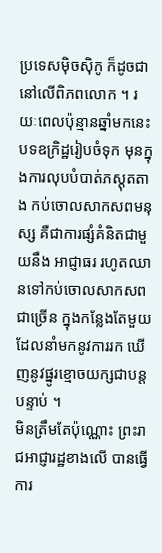ប្រទេសម៉ិចស៊ិកូ ក៏ដូចជា នៅលើពិភពលោក ។ រយៈពេលប៉ុន្មានឆ្នាំមកនេះ បទឧក្រិដ្ឋរៀបចំទុក មុនក្នុងការលុបបំបាត់ភស្តុតតាង កប់ចោលសាកសពមនុស្ស គឺជាការផ្សំគំនិតជាមួយនឹង អាជ្ញាធរ រហូតឈានទៅកប់ចោលសាកសពជាច្រើន ក្នុងកន្លែងតែមួយ ដែលនាំមកនូវការរក ឃើញនូវផ្នូរខ្មោចយក្សជាបន្តបន្ទាប់ ។
មិនត្រឹមតែប៉ុណ្ណោះ ព្រះរាជអាជ្ញារដ្ឋខាងលើ បានធ្វើការ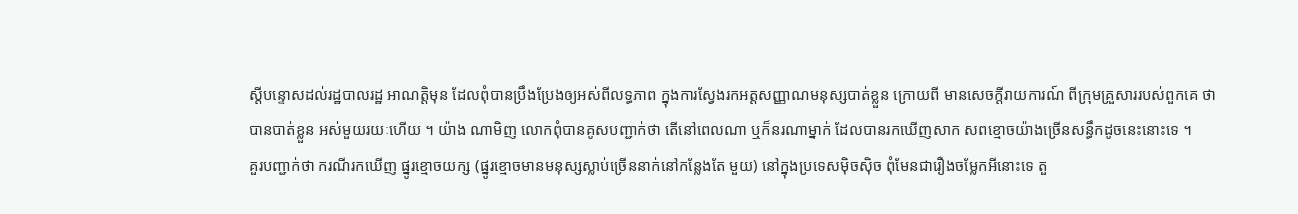ស្តីបន្ទោសដល់រដ្ឋបាលរដ្ឋ អាណត្តិមុន ដែលពុំបានប្រឹងប្រែងឲ្យអស់ពីលទ្ធភាព ក្នុងការស្វែងរកអត្តសញ្ញាណមនុស្សបាត់ខ្លួន ក្រោយពី មានសេចក្តីរាយការណ៍ ពីក្រុមគ្រួសាររបស់ពួកគេ ថាបានបាត់ខ្លួន អស់មួយរយៈហើយ ។ យ៉ាង ណាមិញ លោកពុំបានគូសបញ្ជាក់ថា តើនៅពេលណា ឬក៏នរណាម្នាក់ ដែលបានរកឃើញសាក សពខ្មោចយ៉ាងច្រើនសន្ធឹកដូចនេះនោះទេ ។
គួរបញ្ជាក់ថា ករណីរកឃើញ ផ្នូរខ្មោចយក្ស (ផ្នូរខ្មោចមានមនុស្សស្លាប់ច្រើននាក់នៅកន្លែងតែ មួយ) នៅក្នុងប្រទេសម៉ិចស៊ិច ពុំមែនជារឿងចម្លែកអីនោះទេ តួ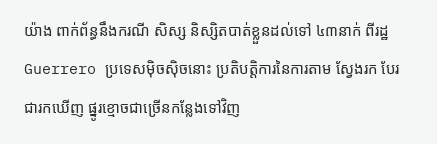យ៉ាង ពាក់ព័ន្ធនឹងករណី សិស្ស និស្សិតបាត់ខ្លួនដល់ទៅ ៤៣នាក់ ពីរដ្ឋ Guerrero ប្រទេសម៉ិចស៊ិចនោះ ប្រតិបត្តិការនៃការតាម ស្វែងរក បែរជារកឃើញ ផ្នូរខ្មោចជាច្រើនកន្លែងទៅវិញ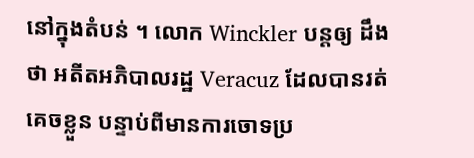នៅក្នុងតំបន់ ។ លោក Winckler បន្តឲ្យ ដឹងថា អតីតអភិបាលរដ្ឋ Veracuz ដែលបានរត់គេចខ្លួន បន្ទាប់ពីមានការចោទប្រ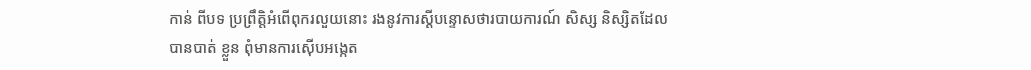កាន់ ពីបទ ប្រព្រឹត្តិអំពើពុករលួយនោះ រងនូវការស្តីបន្ទោសថារបាយការណ៍ សិស្ស និស្សិតដែលបានបាត់ ខ្លួន ពុំមានការស៊ើបអង្កេត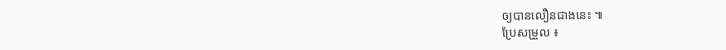ឲ្យបានលឿនជាងនេះ ៕
ប្រែសម្រួល ៖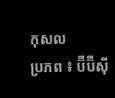កុសល
ប្រភព ៖ ប៊ីប៊ីស៊ី